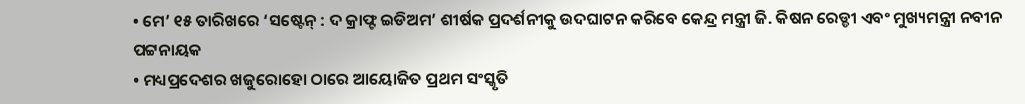• ମେ’ ୧୫ ତାରିଖରେ ‘ସଷ୍ଟେନ୍ : ଦ କ୍ରାଫ୍ଟ ଇଡିଅମ’ ଶୀର୍ଷକ ପ୍ରଦର୍ଶନୀକୁ ଉଦଘାଟନ କରିବେ କେନ୍ଦ୍ର ମନ୍ତ୍ରୀ ଜି. କିଷନ ରେଡ୍ଡୀ ଏବଂ ମୁଖ୍ୟମନ୍ତ୍ରୀ ନବୀନ ପଟ୍ଟନାୟକ
• ମଧ୍ୟପ୍ରଦେଶର ଖଜୁରୋହୋ ଠାରେ ଆୟୋଜିତ ପ୍ରଥମ ସଂସ୍କୃତି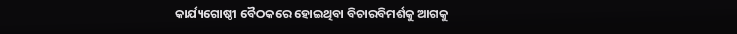କାର୍ଯ୍ୟଗୋଷ୍ଠୀ ବୈଠକରେ ହୋଇଥିବା ବିଚାରବିମର୍ଶକୁ ଆଗକୁ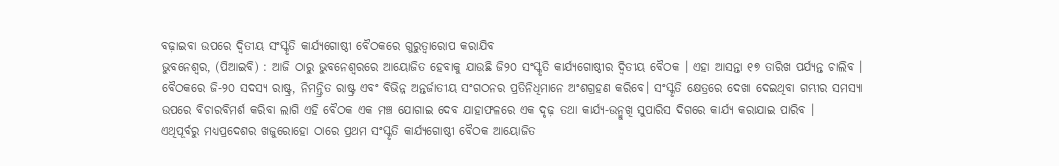ବଢ଼ାଇବା ଉପରେ ଦ୍ୱିତୀୟ ସଂସ୍କୃତି କାର୍ଯ୍ୟଗୋଷ୍ଠୀ ବୈଠକରେ ଗୁରୁତ୍ୱାରୋପ କରାଯିବ
ଭୁବନେଶ୍ୱର, (ପିଆଇବି) : ଆଜି ଠାରୁ ଭୁବନେଶ୍ୱରରେ ଆୟୋଜିତ ହେବାକୁ ଯାଉଛି ଜି୨୦ ସଂସ୍କୃତି କାର୍ଯ୍ୟଗୋଷ୍ଠୀର ଦ୍ୱିତୀୟ ବୈଠକ । ଏହା ଆସନ୍ତା ୧୭ ତାରିଖ ପର୍ଯ୍ୟନ୍ତ ଚାଲିବ । ବୈଠକରେ ଜି-୨୦ ସଦସ୍ୟ ରାଷ୍ଟ୍ର, ନିମନ୍ତ୍ରିତ ରାଷ୍ଟ୍ର ଏବଂ ବିଭିନ୍ନ ଅନ୍ତର୍ଜାତୀୟ ସଂଗଠନର ପ୍ରତିନିଧିମାନେ ଅଂଶଗ୍ରହଣ କରିବେ। ସଂସ୍କୃତି କ୍ଷେତ୍ରରେ ଦେଖା ଦେଇଥିବା ଗମ୍ଭୀର ସମସ୍ୟା ଉପରେ ବିଚାରବିମର୍ଶ କରିବା ଲାଗି ଏହି ବୈଠକ ଏକ ମଞ୍ଚ ଯୋଗାଇ ଦେବ ଯାହାଫଳରେ ଏକ ଦୃଢ଼ ତଥା କାର୍ଯ୍ୟ-ଉନ୍ମୁଖି ସୁପାରିସ ଦିଗରେ କାର୍ଯ୍ୟ କରାଯାଇ ପାରିବ ।
ଏଥିପୂର୍ବରୁ ମଧ୍ୟପ୍ରଦେଶର ଖଜୁରୋହୋ ଠାରେ ପ୍ରଥମ ସଂସ୍କୃତି କାର୍ଯ୍ୟଗୋଷ୍ଠୀ ବୈଠକ ଆୟୋଜିତ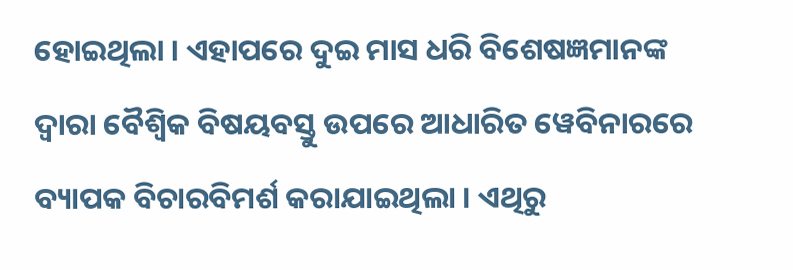ହୋଇଥିଲା । ଏହାପରେ ଦୁଇ ମାସ ଧରି ବିଶେଷଜ୍ଞମାନଙ୍କ ଦ୍ୱାରା ବୈଶ୍ୱିକ ବିଷୟବସ୍ତୁ ଉପରେ ଆଧାରିତ ୱେବିନାରରେ ବ୍ୟାପକ ବିଚାରବିମର୍ଶ କରାଯାଇଥିଲା । ଏଥିରୁ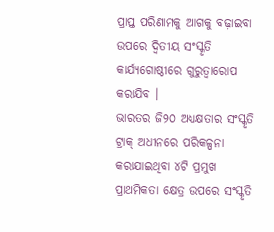ପ୍ରାପ୍ତ ପରିଣାମକୁ ଆଗକୁ ବଢ଼ାଇବା ଉପରେ ଦ୍ୱିତୀୟ ସଂସ୍କୃତି କାର୍ଯ୍ୟଗୋଷ୍ଠୀରେ ଗୁରୁତ୍ୱାରୋପ କରାଯିବ ।
ଭାରତର ଜି୨୦ ଅଧ୍ୟକ୍ଷତାର ସଂସ୍କୃତି ଟ୍ରାକ୍ ଅଧୀନରେ ପରିକଳ୍ପନା କରାଯାଇଥିବା ୪ଟି ପ୍ରମୁଖ ପ୍ରାଥମିକତା କ୍ଷେତ୍ର ଉପରେ ସଂସ୍କୃତି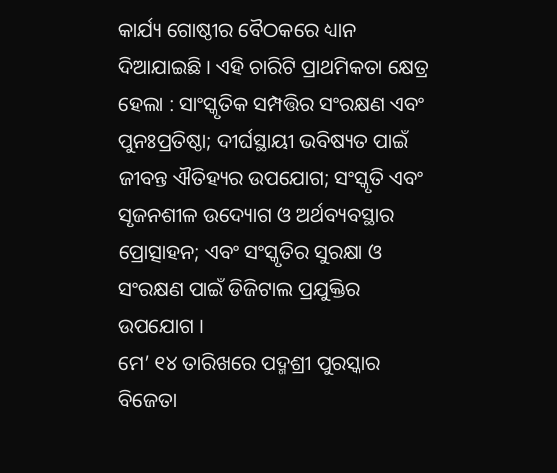କାର୍ଯ୍ୟ ଗୋଷ୍ଠୀର ବୈଠକରେ ଧ୍ୟାନ ଦିଆଯାଇଛି । ଏହି ଚାରିଟି ପ୍ରାଥମିକତା କ୍ଷେତ୍ର ହେଲା : ସାଂସ୍କୃତିକ ସମ୍ପତ୍ତିର ସଂରକ୍ଷଣ ଏବଂ ପୁନଃପ୍ରତିଷ୍ଠା; ଦୀର୍ଘସ୍ଥାୟୀ ଭବିଷ୍ୟତ ପାଇଁ ଜୀବନ୍ତ ଐତିହ୍ୟର ଉପଯୋଗ; ସଂସ୍କୃତି ଏବଂ ସୃଜନଶୀଳ ଉଦ୍ୟୋଗ ଓ ଅର୍ଥବ୍ୟବସ୍ଥାର ପ୍ରୋତ୍ସାହନ; ଏବଂ ସଂସ୍କୃତିର ସୁରକ୍ଷା ଓ ସଂରକ୍ଷଣ ପାଇଁ ଡିଜିଟାଲ ପ୍ରଯୁକ୍ତିର ଉପଯୋଗ ।
ମେ’ ୧୪ ତାରିଖରେ ପଦ୍ମଶ୍ରୀ ପୁରସ୍କାର ବିଜେତା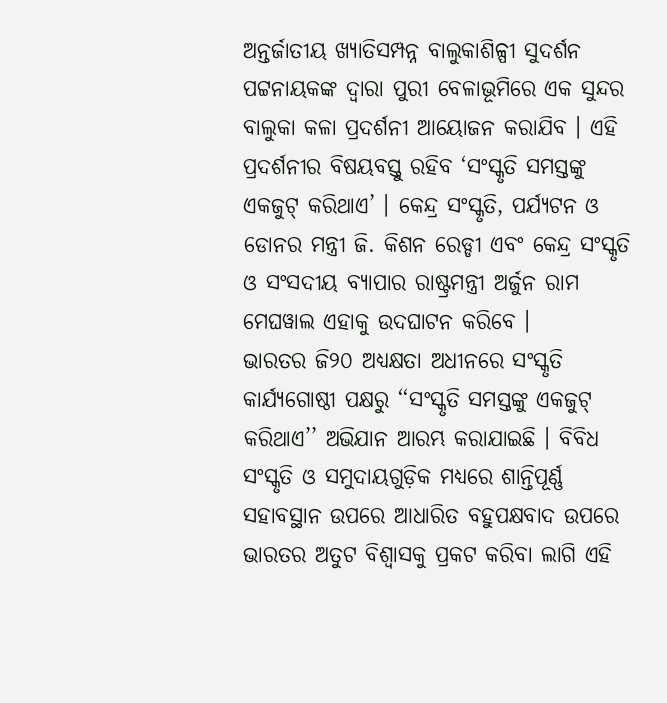ଅନ୍ତର୍ଜାତୀୟ ଖ୍ୟାତିସମ୍ପନ୍ନ ବାଲୁକାଶିଳ୍ପୀ ସୁଦର୍ଶନ ପଟ୍ଟନାୟକଙ୍କ ଦ୍ୱାରା ପୁରୀ ବେଳାଭୂମିରେ ଏକ ସୁନ୍ଦର ବାଲୁକା କଳା ପ୍ରଦର୍ଶନୀ ଆୟୋଜନ କରାଯିବ । ଏହି ପ୍ରଦର୍ଶନୀର ବିଷୟବସ୍ତୁ ରହିବ ‘ସଂସ୍କୃତି ସମସ୍ତଙ୍କୁ ଏକଜୁଟ୍ କରିଥାଏ’ । କେନ୍ଦ୍ର ସଂସ୍କୃତି, ପର୍ଯ୍ୟଟନ ଓ ଡୋନର ମନ୍ତ୍ରୀ ଜି. କିଶନ ରେଡ୍ଡୀ ଏବଂ କେନ୍ଦ୍ର ସଂସ୍କୃତି ଓ ସଂସଦୀୟ ବ୍ୟାପାର ରାଷ୍ଟ୍ରମନ୍ତ୍ରୀ ଅର୍ଜୁନ ରାମ ମେଘୱାଲ ଏହାକୁ ଉଦଘାଟନ କରିବେ ।
ଭାରତର ଜି୨୦ ଅଧ୍ୟକ୍ଷତା ଅଧୀନରେ ସଂସ୍କୃତି କାର୍ଯ୍ୟଗୋଷ୍ଠୀ ପକ୍ଷରୁ ‘‘ସଂସ୍କୃତି ସମସ୍ତଙ୍କୁ ଏକଜୁଟ୍ କରିଥାଏ’’ ଅଭିଯାନ ଆରମ୍ଭ କରାଯାଇଛି । ବିବିଧ ସଂସ୍କୃତି ଓ ସମୁଦାୟଗୁଡ଼ିକ ମଧ୍ୟରେ ଶାନ୍ତିପୂର୍ଣ୍ଣ ସହାବସ୍ଥାନ ଉପରେ ଆଧାରିତ ବହୁପକ୍ଷବାଦ ଉପରେ ଭାରତର ଅତୁଟ ବିଶ୍ୱାସକୁ ପ୍ରକଟ କରିବା ଲାଗି ଏହି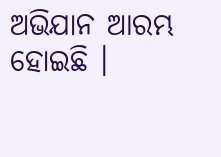ଅଭିଯାନ ଆରମ୍ଭ ହୋଇଛି ।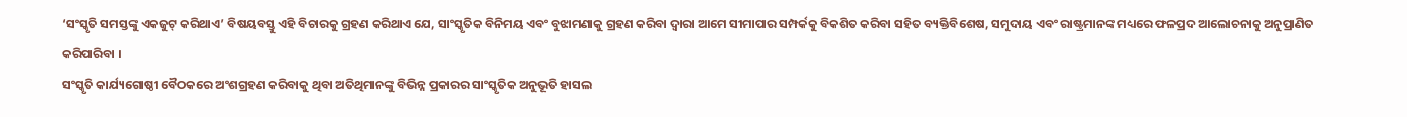‘ସଂସ୍କୃତି ସମସ୍ତଙ୍କୁ ଏକଜୁଟ୍ କରିଥାଏ’ ବିଷୟବସ୍ତୁ ଏହି ବିଚାରକୁ ଗ୍ରହଣ କରିଥାଏ ଯେ, ସାଂସ୍କୃତିକ ବିନିମୟ ଏବଂ ବୁଝାମଣାକୁ ଗ୍ରହଣ କରିବା ଦ୍ୱାରା ଆମେ ସୀମାପାର ସମ୍ପର୍କକୁ ବିକଶିତ କରିବା ସହିତ ବ୍ୟକ୍ତିବିଶେଷ, ସମୁଦାୟ ଏବଂ ରାଷ୍ଟ୍ରମାନଙ୍କ ମଧ୍ୟରେ ଫଳପ୍ରଦ ଆଲୋଚନାକୁ ଅନୁପ୍ରାଣିତ କରିପାରିବା ।
ସଂସ୍କୃତି କାର୍ଯ୍ୟଗୋଷ୍ଠୀ ବୈଠକରେ ଅଂଶଗ୍ରହଣ କରିବାକୁ ଥିବା ଅତିଥିମାନଙ୍କୁ ବିଭିନ୍ନ ପ୍ରକାରର ସାଂସ୍କୃତିକ ଅନୁଭୂତି ହାସଲ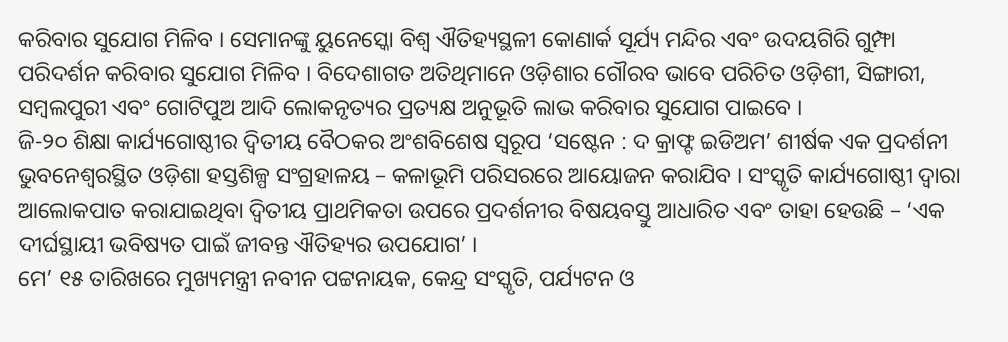କରିବାର ସୁଯୋଗ ମିଳିବ । ସେମାନଙ୍କୁ ୟୁନେସ୍କୋ ବିଶ୍ୱ ଐତିହ୍ୟସ୍ଥଳୀ କୋଣାର୍କ ସୂର୍ଯ୍ୟ ମନ୍ଦିର ଏବଂ ଉଦୟଗିରି ଗୁମ୍ଫା ପରିଦର୍ଶନ କରିବାର ସୁଯୋଗ ମିଳିବ । ବିଦେଶାଗତ ଅତିଥିମାନେ ଓଡ଼ିଶାର ଗୌରବ ଭାବେ ପରିଚିତ ଓଡ଼ିଶୀ, ସିଙ୍ଗାରୀ, ସମ୍ବଲପୁରୀ ଏବଂ ଗୋଟିପୁଅ ଆଦି ଲୋକନୃତ୍ୟର ପ୍ରତ୍ୟକ୍ଷ ଅନୁଭୂତି ଲାଭ କରିବାର ସୁଯୋଗ ପାଇବେ ।
ଜି-୨୦ ଶିକ୍ଷା କାର୍ଯ୍ୟଗୋଷ୍ଠୀର ଦ୍ୱିତୀୟ ବୈଠକର ଅଂଶବିଶେଷ ସ୍ୱରୂପ ‘ସଷ୍ଟେନ : ଦ କ୍ରାଫ୍ଟ ଇଡିଅମ’ ଶୀର୍ଷକ ଏକ ପ୍ରଦର୍ଶନୀ ଭୁବନେଶ୍ୱରସ୍ଥିତ ଓଡ଼ିଶା ହସ୍ତଶିଳ୍ପ ସଂଗ୍ରହାଳୟ – କଳାଭୂମି ପରିସରରେ ଆୟୋଜନ କରାଯିବ । ସଂସ୍କୃତି କାର୍ଯ୍ୟଗୋଷ୍ଠୀ ଦ୍ୱାରା ଆଲୋକପାତ କରାଯାଇଥିବା ଦ୍ୱିତୀୟ ପ୍ରାଥମିକତା ଉପରେ ପ୍ରଦର୍ଶନୀର ବିଷୟବସ୍ତୁ ଆଧାରିତ ଏବଂ ତାହା ହେଉଛି – ‘ଏକ ଦୀର୍ଘସ୍ଥାୟୀ ଭବିଷ୍ୟତ ପାଇଁ ଜୀବନ୍ତ ଐତିହ୍ୟର ଉପଯୋଗ’ ।
ମେ’ ୧୫ ତାରିଖରେ ମୁଖ୍ୟମନ୍ତ୍ରୀ ନବୀନ ପଟ୍ଟନାୟକ, କେନ୍ଦ୍ର ସଂସ୍କୃତି, ପର୍ଯ୍ୟଟନ ଓ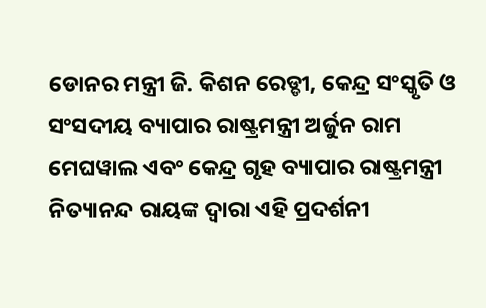ଡୋନର ମନ୍ତ୍ରୀ ଜି. କିଶନ ରେଡ୍ଡୀ, କେନ୍ଦ୍ର ସଂସ୍କୃତି ଓ ସଂସଦୀୟ ବ୍ୟାପାର ରାଷ୍ଟ୍ରମନ୍ତ୍ରୀ ଅର୍ଜୁନ ରାମ ମେଘୱାଲ ଏବଂ କେନ୍ଦ୍ର ଗୃହ ବ୍ୟାପାର ରାଷ୍ଟ୍ରମନ୍ତ୍ରୀ ନିତ୍ୟାନନ୍ଦ ରାୟଙ୍କ ଦ୍ୱାରା ଏହି ପ୍ରଦର୍ଶନୀ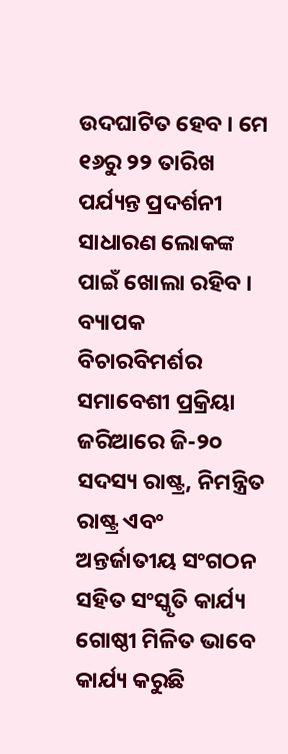ଉଦଘାଟିତ ହେବ । ମେ ୧୬ରୁ ୨୨ ତାରିଖ ପର୍ଯ୍ୟନ୍ତ ପ୍ରଦର୍ଶନୀ ସାଧାରଣ ଲୋକଙ୍କ ପାଇଁ ଖୋଲା ରହିବ ।
ବ୍ୟାପକ ବିଚାରବିମର୍ଶର ସମାବେଶୀ ପ୍ରକ୍ରିୟା ଜରିଆରେ ଜି-୨୦ ସଦସ୍ୟ ରାଷ୍ଟ୍ର, ନିମନ୍ତ୍ରିତ ରାଷ୍ଟ୍ର ଏବଂ ଅନ୍ତର୍ଜାତୀୟ ସଂଗଠନ ସହିତ ସଂସ୍କୃତି କାର୍ଯ୍ୟ ଗୋଷ୍ଠୀ ମିଳିତ ଭାବେ କାର୍ଯ୍ୟ କରୁଛି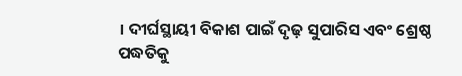। ଦୀର୍ଘସ୍ଥାୟୀ ବିକାଶ ପାଇଁ ଦୃଢ଼ ସୁପାରିସ ଏବଂ ଶ୍ରେଷ୍ଠ ପଦ୍ଧତିକୁ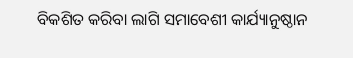ବିକଶିତ କରିବା ଲାଗି ସମାବେଶୀ କାର୍ଯ୍ୟାନୁଷ୍ଠାନ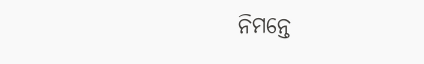ନିମନ୍ତେ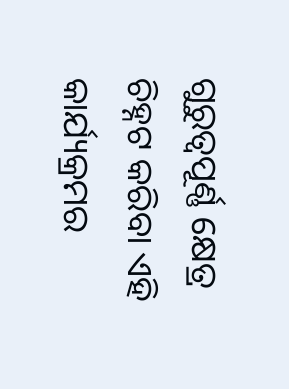ଗୁରୁତ୍ୱପୂର୍ଣ୍ଣ କ୍ଷେତ୍ର ଚିହ୍ନଟ କରିବା ଏହି କାର୍ଯ୍ୟକ୍ରମର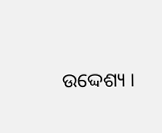ଉଦ୍ଦେଶ୍ୟ ।